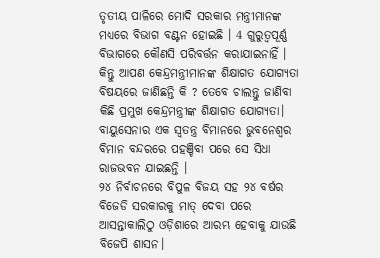ତୃତୀୟ ପାଳିରେ ମୋଦି ସରକାର ମନ୍ତ୍ରୀମାନଙ୍କ ମଧ୍ୟରେ ବିଭାଗ ବଣ୍ଟନ ହୋଇଛି । 4 ଗୁରୁତ୍ବପୂର୍ଣ୍ଣ ବିଭାଗରେ କୌଣସି ପରିବର୍ତ୍ତନ କରାଯାଇନାହିଁ । କିନ୍ତୁ ଆପଣ କେନ୍ଦ୍ରମନ୍ତ୍ରୀମାନଙ୍କ ଶିକ୍ଷାଗତ ଯୋଗ୍ୟତା ବିଷୟରେ ଜାଣିଛନ୍ତି କି ? ତେବେ ଚାଲନ୍ତୁ ଜାଣିବା କିଛି ପ୍ରମୁଖ କେନ୍ଦ୍ରମନ୍ତ୍ରୀଙ୍କ ଶିକ୍ଷାଗତ ଯୋଗ୍ୟତା।
ବାୟୁସେନାର ଏକ ସ୍ୱତନ୍ତ୍ର ବିମାନରେ ଭୁବନେଶ୍ୱର ବିମାନ ବନ୍ଦରରେ ପହଞ୍ଚିବା ପରେ ସେ ସିଧା ରାଜଭବନ ଯାଇଛନ୍ତି ।
୨୪ ନିର୍ବାଚନରେ ବିପୁଳ ବିଜୟ ସହ ୨୪ ବର୍ଷର ବିଜେଡି ସରକାରକୁ ମାତ୍ ଦେବା ପରେ ଆସନ୍ତାକାଲିଠୁ ଓଡ଼ିଶାରେ ଆରମ୍ଭ ହେବାକୁ ଯାଉଛି ବିଜେପି ଶାସନ।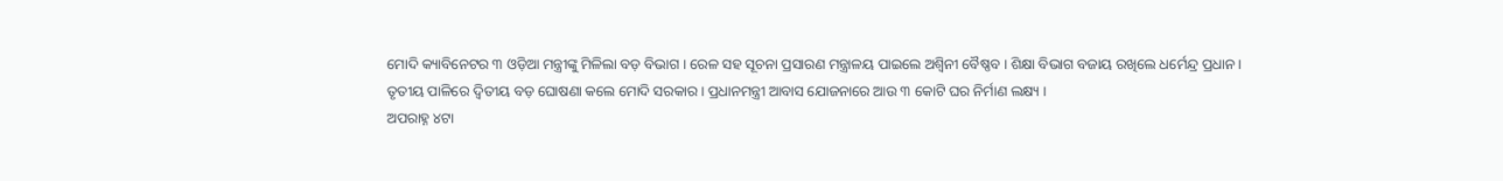ମୋଦି କ୍ୟାବିନେଟର ୩ ଓଡ଼ିଆ ମନ୍ତ୍ରୀଙ୍କୁ ମିଳିଲା ବଡ଼ ବିଭାଗ । ରେଳ ସହ ସୂଚନା ପ୍ରସାରଣ ମନ୍ତ୍ରାଳୟ ପାଇଲେ ଅଶ୍ବିନୀ ବୈଷ୍ଣବ । ଶିକ୍ଷା ବିଭାଗ ବଜାୟ ରଖିଲେ ଧର୍ମେନ୍ଦ୍ର ପ୍ରଧାନ ।
ତୃତୀୟ ପାଳିରେ ଦ୍ବିତୀୟ ବଡ଼ ଘୋଷଣା କଲେ ମୋଦି ସରକାର । ପ୍ରଧାନମନ୍ତ୍ରୀ ଆବାସ ଯୋଜନାରେ ଆଉ ୩ କୋଟି ଘର ନିର୍ମାଣ ଲକ୍ଷ୍ୟ ।
ଅପରାହ୍ନ ୪ଟା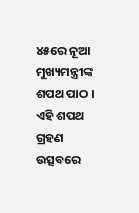୪୫ରେ ନୂଆ ମୁଖ୍ୟମନ୍ତ୍ରୀଙ୍କ ଶପଥ ପାଠ । ଏହି ଶପଥ ଗ୍ରହଣ ଉତ୍ସବରେ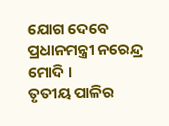ଯୋଗ ଦେବେ ପ୍ରଧାନମନ୍ତ୍ରୀ ନରେନ୍ଦ୍ର ମୋଦି ।
ତୃତୀୟ ପାଳିର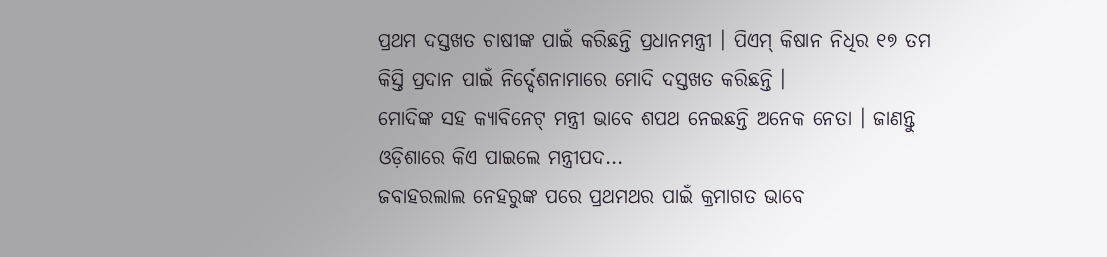ପ୍ରଥମ ଦସ୍ତଖତ ଚାଷୀଙ୍କ ପାଇଁ କରିଛନ୍ତି ପ୍ରଧାନମନ୍ତ୍ରୀ । ପିଏମ୍ କିଷାନ ନିଧିର ୧୭ ତମ କିସ୍ତି ପ୍ରଦାନ ପାଇଁ ନିର୍ଦ୍ଦେଶନାମାରେ ମୋଦି ଦସ୍ତଖତ କରିଛନ୍ତି ।
ମୋଦିଙ୍କ ସହ କ୍ୟାବିନେଟ୍ ମନ୍ତ୍ରୀ ଭାବେ ଶପଥ ନେଇଛନ୍ତି ଅନେକ ନେତା । ଜାଣନ୍ତୁ ଓଡ଼ିଶାରେ କିଏ ପାଇଲେ ମନ୍ତ୍ରୀପଦ...
ଜବାହରଲାଲ ନେହରୁଙ୍କ ପରେ ପ୍ରଥମଥର ପାଇଁ କ୍ରମାଗତ ଭାବେ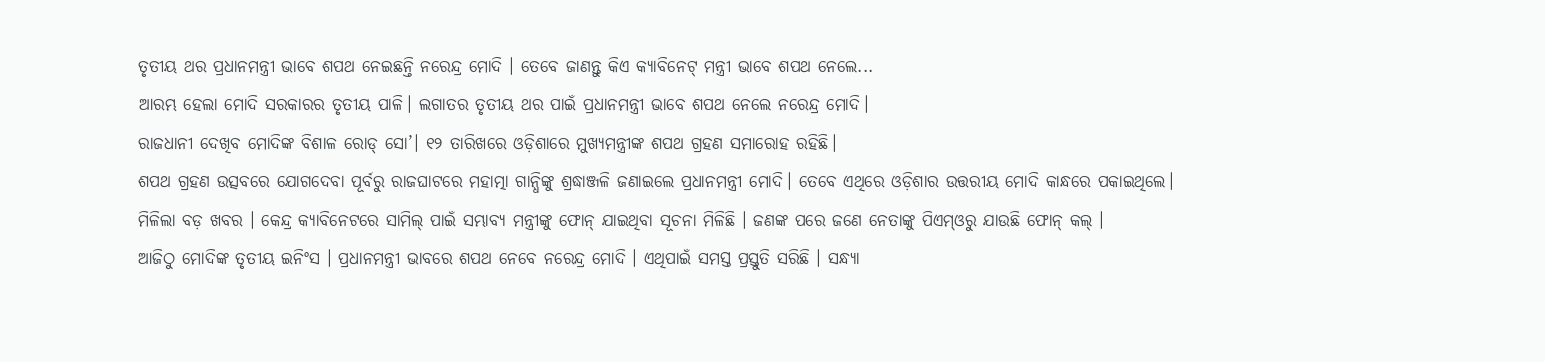ତୃତୀୟ ଥର ପ୍ରଧାନମନ୍ତ୍ରୀ ଭାବେ ଶପଥ ନେଇଛନ୍ତି ନରେନ୍ଦ୍ର ମୋଦି । ତେବେ ଜାଣନ୍ତୁ କିଏ କ୍ୟାବିନେଟ୍ ମନ୍ତ୍ରୀ ଭାବେ ଶପଥ ନେଲେ...
ଆରମ୍ଭ ହେଲା ମୋଦି ସରକାରର ତୃତୀୟ ପାଳି। ଲଗାତର ତୃତୀୟ ଥର ପାଇଁ ପ୍ରଧାନମନ୍ତ୍ରୀ ଭାବେ ଶପଥ ନେଲେ ନରେନ୍ଦ୍ର ମୋଦି।
ରାଜଧାନୀ ଦେଖିବ ମୋଦିଙ୍କ ବିଶାଳ ରୋଡ୍ ସୋ’। ୧୨ ତାରିଖରେ ଓଡ଼ିଶାରେ ମୁଖ୍ୟମନ୍ତ୍ରୀଙ୍କ ଶପଥ ଗ୍ରହଣ ସମାରୋହ ରହିଛି।
ଶପଥ ଗ୍ରହଣ ଉତ୍ସବରେ ଯୋଗଦେବା ପୂର୍ବରୁ ରାଜଘାଟରେ ମହାତ୍ମା ଗାନ୍ଧିଙ୍କୁ ଶ୍ରଦ୍ଧାଞ୍ଜଳି ଜଣାଇଲେ ପ୍ରଧାନମନ୍ତ୍ରୀ ମୋଦି। ତେବେ ଏଥିରେ ଓଡ଼ିଶାର ଉତ୍ତରୀୟ ମୋଦି କାନ୍ଧରେ ପକାଇଥିଲେ।
ମିଳିଲା ବଡ଼ ଖବର । କେନ୍ଦ୍ର କ୍ୟାବିନେଟରେ ସାମିଲ୍ ପାଇଁ ସମ୍ଭାବ୍ୟ ମନ୍ତ୍ରୀଙ୍କୁ ଫୋନ୍ ଯାଇଥିବା ସୂଚନା ମିଳିଛି । ଜଣଙ୍କ ପରେ ଜଣେ ନେତାଙ୍କୁ ପିଏମ୍ଓରୁ ଯାଉଛି ଫୋନ୍ କଲ୍ ।
ଆଜିଠୁ ମୋଦିଙ୍କ ତୃତୀୟ ଇନିଂସ । ପ୍ରଧାନମନ୍ତ୍ରୀ ଭାବରେ ଶପଥ ନେବେ ନରେନ୍ଦ୍ର ମୋଦି । ଏଥିପାଇଁ ସମସ୍ତ ପ୍ରସ୍ତୁତି ସରିଛି । ସନ୍ଧ୍ୟା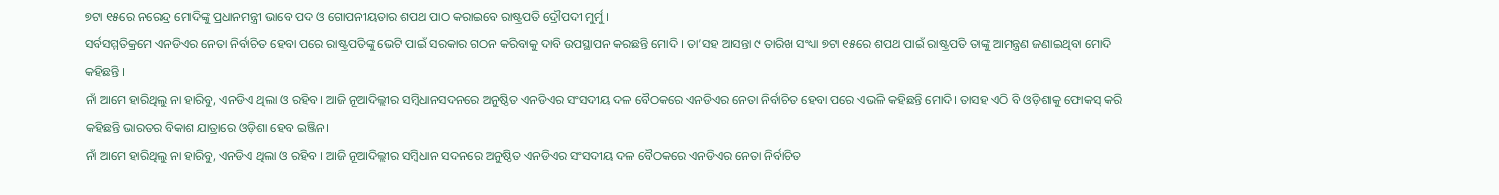୭ଟା ୧୫ରେ ନରେନ୍ଦ୍ର ମୋଦିଙ୍କୁ ପ୍ରଧାନମନ୍ତ୍ରୀ ଭାବେ ପଦ ଓ ଗୋପନୀୟତାର ଶପଥ ପାଠ କରାଇବେ ରାଷ୍ଟ୍ରପତି ଦ୍ରୌପଦୀ ମୁର୍ମୁ ।
ସର୍ବସମ୍ମତିକ୍ରମେ ଏନଡିଏର ନେତା ନିର୍ବାଚିତ ହେବା ପରେ ରାଷ୍ଟ୍ରପତିଙ୍କୁ ଭେଟି ପାଇଁ ସରକାର ଗଠନ କରିବାକୁ ଦାବି ଉପସ୍ଥାପନ କରଛନ୍ତି ମୋଦି । ତା’ସହ ଆସନ୍ତା ୯ ତାରିଖ ସଂଧ୍ୟା ୭ଟା ୧୫ରେ ଶପଥ ପାଇଁ ରାଷ୍ଟ୍ରପତି ତାଙ୍କୁ ଆମନ୍ତ୍ରଣ ଜଣାଇଥିବା ମୋଦି କହିଛନ୍ତି ।
ନାଁ ଆମେ ହାରିଥିଲୁ ନା ହାରିବୁ, ଏନଡିଏ ଥିଲା ଓ ରହିବ। ଆଜି ନୂଆଦିଲ୍ଲୀର ସମ୍ବିଧାନସଦନରେ ଅନୁଷ୍ଠିତ ଏନଡିଏର ସଂସଦୀୟ ଦଳ ବୈଠକରେ ଏନଡିଏର ନେତା ନିର୍ବାଚିତ ହେବା ପରେ ଏଭଳି କହିଛନ୍ତି ମୋଦି। ତାସହ ଏଠି ବି ଓଡ଼ିଶାକୁ ଫୋକସ୍ କରି କହିଛନ୍ତି ଭାରତର ବିକାଶ ଯାତ୍ରାରେ ଓଡ଼ିଶା ହେବ ଇଞ୍ଜିନ।
ନାଁ ଆମେ ହାରିଥିଲୁ ନା ହାରିବୁ, ଏନଡିଏ ଥିଲା ଓ ରହିବ । ଆଜି ନୂଆଦିଲ୍ଲୀର ସମ୍ବିଧାନ ସଦନରେ ଅନୁଷ୍ଠିତ ଏନଡିଏର ସଂସଦୀୟ ଦଳ ବୈଠକରେ ଏନଡିଏର ନେତା ନିର୍ବାଚିତ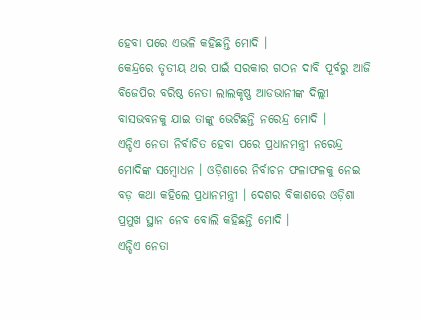ହେବା ପରେ ଏଭଳି କହିଛନ୍ତି ମୋଦି ।
କେନ୍ଦ୍ରରେ ତୃତୀୟ ଥର ପାଇଁ ସରକାର ଗଠନ ଦାବି ପୂର୍ବରୁ ଆଜି ବିଜେପିର ବରିଷ୍ଠ ନେତା ଲାଲକୃଷ୍ଣ ଆଡଭାନୀଙ୍କ ଦିଲ୍ଲୀ ବାସଭବନକୁ ଯାଇ ତାଙ୍କୁ ଭେଟିଛନ୍ତି ନରେନ୍ଦ୍ର ମୋଦି ।
ଏନ୍ଡିଏ ନେତା ନିର୍ବାଚିତ ହେବା ପରେ ପ୍ରଧାନମନ୍ତ୍ରୀ ନରେନ୍ଦ୍ର ମୋଦିଙ୍କ ସମ୍ବୋଧନ । ଓଡ଼ିଶାରେ ନିର୍ବାଚନ ଫଳାଫଳକୁ ନେଇ ବଡ଼ କଥା କହିଲେ ପ୍ରଧାନମନ୍ତ୍ରୀ । ଦେଶର ବିକାଶରେ ଓଡ଼ିଶା ପ୍ରମୁଖ ସ୍ଥାନ ନେବ ବୋଲି କହିଛନ୍ତି ମୋଦି ।
ଏନ୍ଡିଏ ନେତା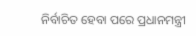ନିର୍ବାଚିତ ହେବା ପରେ ପ୍ରଧାନମନ୍ତ୍ରୀ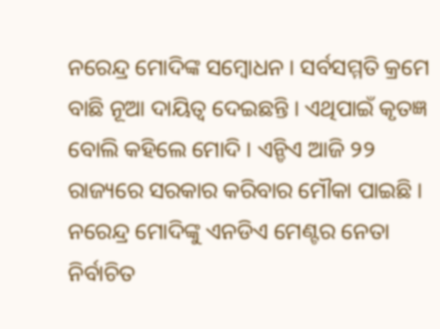ନରେନ୍ଦ୍ର ମୋଦିଙ୍କ ସମ୍ବୋଧନ । ସର୍ବସମ୍ମତି କ୍ରମେ ବାଛି ନୂଆ ଦାୟିତ୍ୱ ଦେଇଛନ୍ତି । ଏଥିପାଇଁ କୃତଜ୍ଞ ବୋଲି କହିଲେ ମୋଦି । ଏନ୍ଡିଏ ଆଜି ୨୨ ରାଜ୍ୟରେ ସରକାର କରିବାର ମୌକା ପାଇଛି ।
ନରେନ୍ଦ୍ର ମୋଦିଙ୍କୁ ଏନଡିଏ ମେଣ୍ଟର ନେତା ନିର୍ବାଚିତ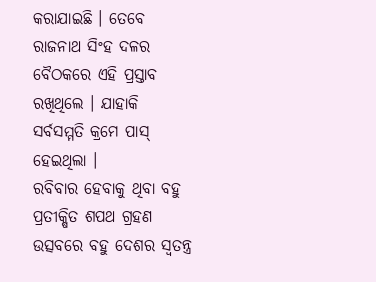କରାଯାଇଛି । ତେବେ ରାଜନାଥ ସିଂହ ଦଳର ବୈଠକରେ ଏହି ପ୍ରସ୍ତାବ ରଖିଥିଲେ । ଯାହାକି ସର୍ବସମ୍ମତି କ୍ରମେ ପାସ୍ ହେଇଥିଲା ।
ରବିବାର ହେବାକୁ ଥିବା ବହୁ ପ୍ରତୀକ୍ଷିତ ଶପଥ ଗ୍ରହଣ ଉତ୍ସବରେ ବହୁ ଦେଶର ସ୍ବତନ୍ତ୍ର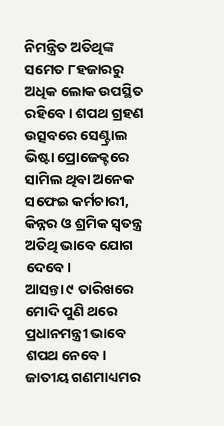ନିମନ୍ତ୍ରିତ ଅତିଥିଙ୍କ ସମେତ ୮ହଜାରରୁ ଅଧିକ ଲୋକ ଉପସ୍ଥିତ ରହିବେ। ଶପଥ ଗ୍ରହଣ ଉତ୍ସବରେ ସେଣ୍ଟ୍ରାଲ ଭିଷ୍ଟା ପ୍ରୋଜେକ୍ଟରେ ସାମିଲ ଥିବା ଅନେକ ସଫେଇ କର୍ମଚାରୀ, କିନ୍ନର ଓ ଶ୍ରମିକ ସ୍ବତନ୍ତ୍ର ଅତିଥି ଭାବେ ଯୋଗ ଦେବେ।
ଆସନ୍ତା ୯ ତାରିଖରେ ମୋଦି ପୁଣି ଥରେ ପ୍ରଧାନମନ୍ତ୍ରୀ ଭାବେ ଶପଥ ନେବେ। ଜାତୀୟ ଗଣମାଧ୍ୟମର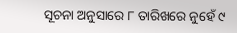ସୂଚନା ଅନୁସାରେ ୮ ତାରିଖରେ ନୁହେଁ ୯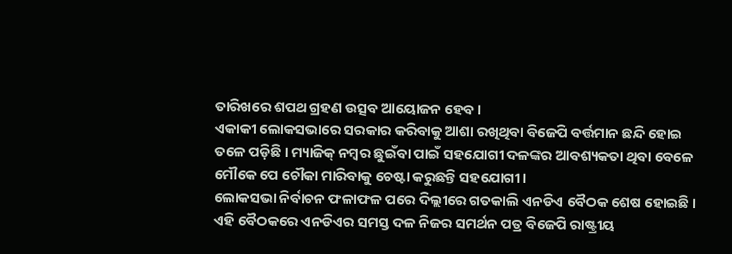ତାରିଖରେ ଶପଥ ଗ୍ରହଣ ଉତ୍ସବ ଆୟୋଜନ ହେବ।
ଏକାକୀ ଲୋକସଭାରେ ସରକାର କରିବାକୁ ଆଶା ରଖିଥିବା ବିଜେପି ବର୍ତ୍ତମାନ ଛନ୍ଦି ହୋଇ ତଳେ ପଡ଼ିଛି । ମ୍ୟାଜିକ୍ ନମ୍ୱର ଛୁଇଁବା ପାଇଁ ସହଯୋଗୀ ଦଳଙ୍କର ଆବଶ୍ୟକତା ଥିବା ବେଳେ ମୌକେ ପେ ଚୌକା ମାରିବାକୁ ଚେଷ୍ଟା କରୁଛନ୍ତି ସହଯୋଗୀ ।
ଲୋକସଭା ନିର୍ବାଚନ ଫଳାଫଳ ପରେ ଦିଲ୍ଲୀରେ ଗତକାଲି ଏନଡିଏ ବୈଠକ ଶେଷ ହୋଇଛି । ଏହି ବୈଠକରେ ଏନଡିଏର ସମସ୍ତ ଦଳ ନିଜର ସମର୍ଥନ ପତ୍ର ବିଜେପି ରାଷ୍ଟ୍ରୀୟ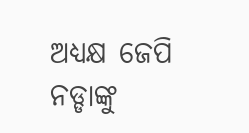ଅଧ୍ୟକ୍ଷ ଜେପି ନଡ୍ଡାଙ୍କୁ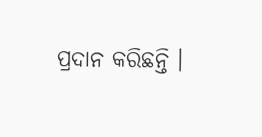ପ୍ରଦାନ କରିଛନ୍ତି ।